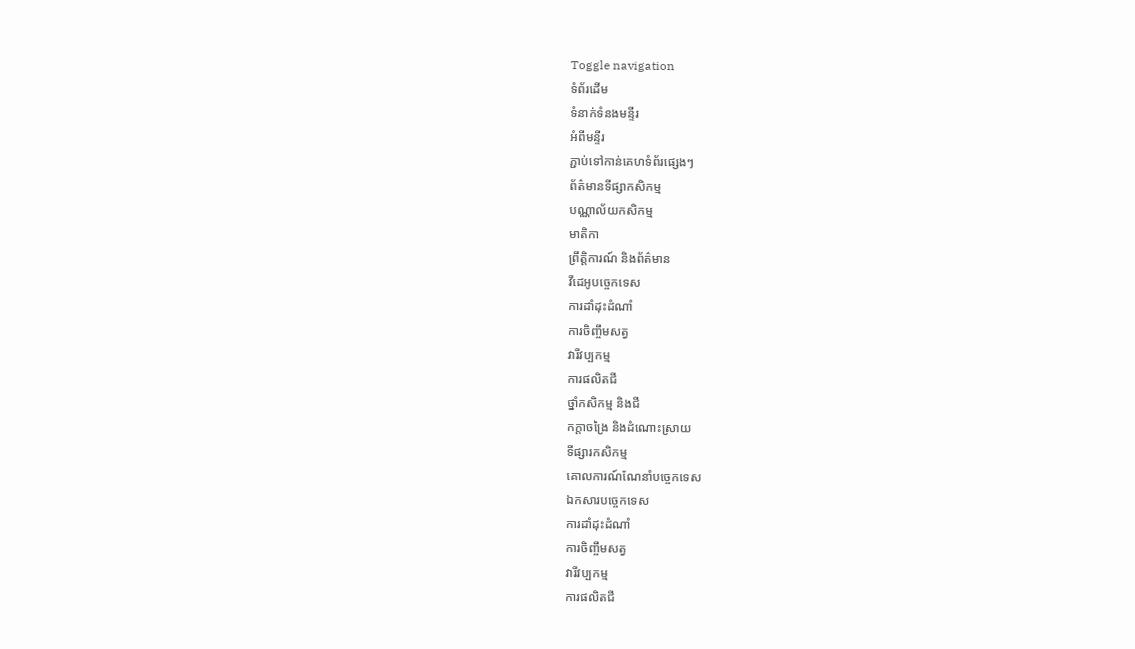Toggle navigation
ទំព័រដើម
ទំនាក់ទំនងមន្ទីរ
អំពីមន្ទីរ
ភ្ជាប់ទៅកាន់គេហទំព័រផ្សេងៗ
ព័ត៌មានទីផ្សាកសិកម្ម
បណ្ណាល័យកសិកម្ម
មាតិកា
ព្រឹត្តិការណ៍ និងព័ត៌មាន
វីដេអូបច្ចេកទេស
ការដាំដុះដំណាំ
ការចិញ្ចឹមសត្វ
វារីវប្បកម្ម
ការផលិតជី
ថ្នាំកសិកម្ម និងជី
កក្តាចង្រៃ និងដំណោះស្រាយ
ទីផ្សារកសិកម្ម
គោលការណ៍ណែនាំបច្ចេកទេស
ឯកសារបច្ចេកទេស
ការដាំដុះដំណាំ
ការចិញ្ចឹមសត្វ
វារីវប្បកម្ម
ការផលិតជី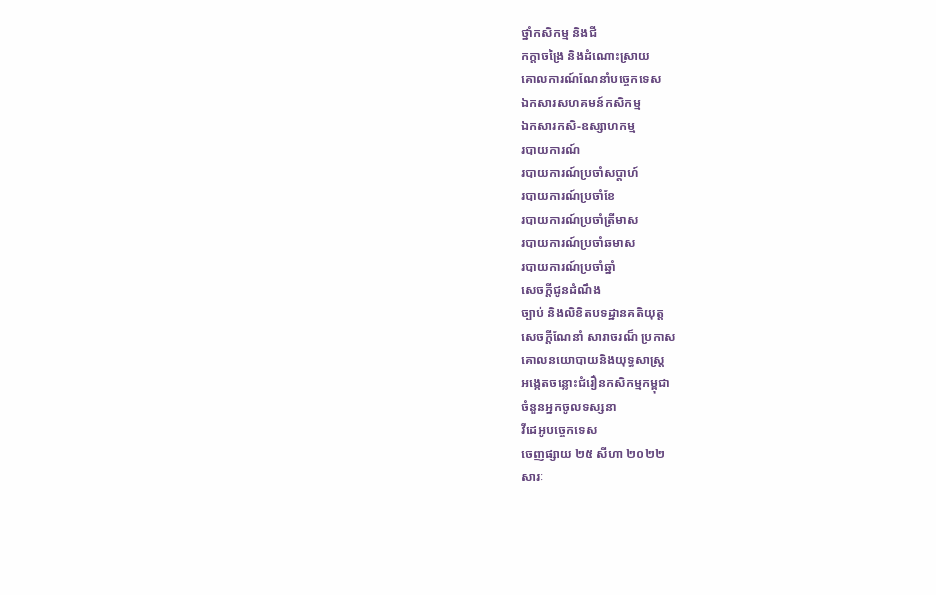ថ្នាំកសិកម្ម និងជី
កក្តាចង្រៃ និងដំណោះស្រាយ
គោលការណ៍ណែនាំបច្ចេកទេស
ឯកសារសហគមន៍កសិកម្ម
ឯកសារកសិ-ឧស្សាហកម្ម
របាយការណ៍
របាយការណ៍ប្រចាំសប្តាហ៍
របាយការណ៍ប្រចាំខែ
របាយការណ៍ប្រចាំត្រីមាស
របាយការណ៍ប្រចាំឆមាស
របាយការណ៍ប្រចាំឆ្នាំ
សេចក្តីជូនដំណឹង
ច្បាប់ និងលិខិតបទដ្ឋានគតិយុត្ត
សេចក្តីណែនាំ សារាចរណ៏ ប្រកាស
គោលនយោបាយនិងយុទ្ធសាស្ត្រ
អង្កេតចន្លោះជំរឿនកសិកម្មកម្ពុជា
ចំនួនអ្នកចូលទស្សនា
វីដេអូបច្ចេកទេស
ចេញផ្សាយ ២៥ សីហា ២០២២
សារៈ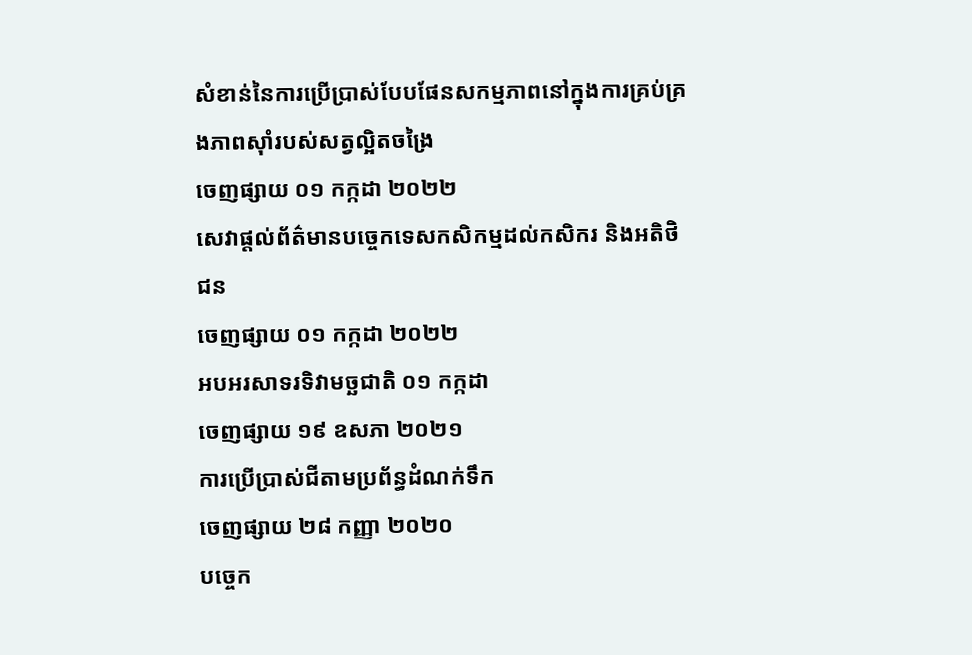សំខាន់នៃការប្រើប្រាស់បែបផែនសកម្មភាពនៅក្នុងការគ្រប់គ្រងភាពស៊ាំរបស់សត្វល្អិតចង្រៃ
ចេញផ្សាយ ០១ កក្កដា ២០២២
សេវាផ្តល់ព័ត៌មានបច្ចេកទេសកសិកម្មដល់កសិករ និងអតិថិជន
ចេញផ្សាយ ០១ កក្កដា ២០២២
អបអរសាទរទិវាមច្ឆជាតិ ០១ កក្កដា
ចេញផ្សាយ ១៩ ឧសភា ២០២១
ការប្រើប្រាស់ជីតាមប្រព័ន្ធដំណក់ទឹក
ចេញផ្សាយ ២៨ កញ្ញា ២០២០
បច្ចេក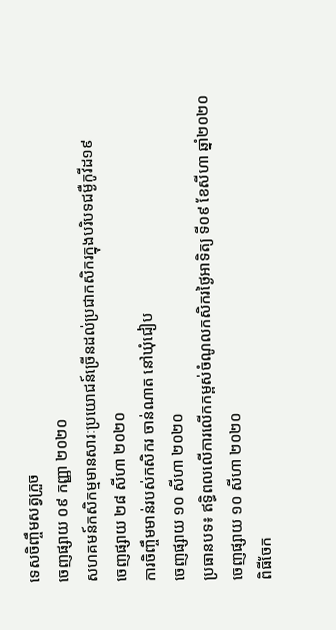ទេសចិញ្ចឹមសត្វក្រួច
ចេញផ្សាយ ០៩ កញ្ញា ២០២០
សហគមន៍កសិកម្មមានសារៈប្រយោជន៍ច្រើនដល់ប្រជាកសិករក្នុងបរិបទជម្ងឺកូវីដ១៩
ចេញផ្សាយ ២៨ សីហា ២០២០
ការចិញ្ចឹមមាន់របស់កសិករ ចាន់ណាត នៅឃុំជៀប
ចេញផ្សាយ ១០ សីហា ២០២០
ប្រធានបទ៖ ឥទ្ធិពលលើការលើកកម្ពស់ចំណូលកសិករថ្ងៃអាទិត្យ ទី០៩ ខែសីហា ឆ្នាំ២០២០
ចេញផ្សាយ ១០ សីហា ២០២០
ពិធីចែក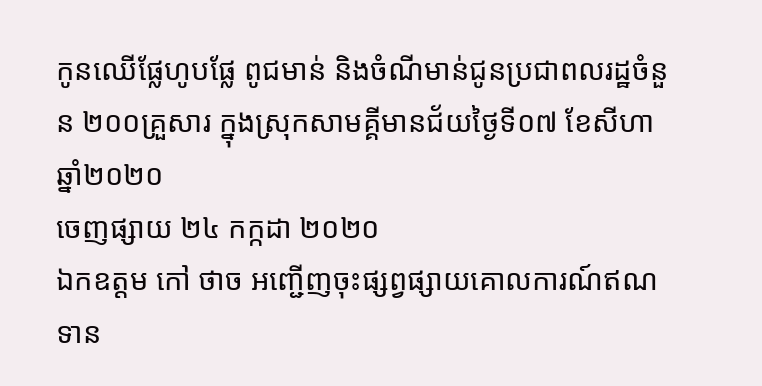កូនឈើផ្លែហូបផ្លែ ពូជមាន់ និងចំណីមាន់ជូនប្រជាពលរដ្ឋចំនួន ២០០គ្រួសារ ក្នុងស្រុកសាមគ្គីមានជ័យថ្ងៃទី០៧ ខែសីហា ឆ្នាំ២០២០
ចេញផ្សាយ ២៤ កក្កដា ២០២០
ឯកឧត្តម កៅ ថាច អញ្ជើញចុះផ្សព្វផ្សាយគោលការណ៍ឥណទាន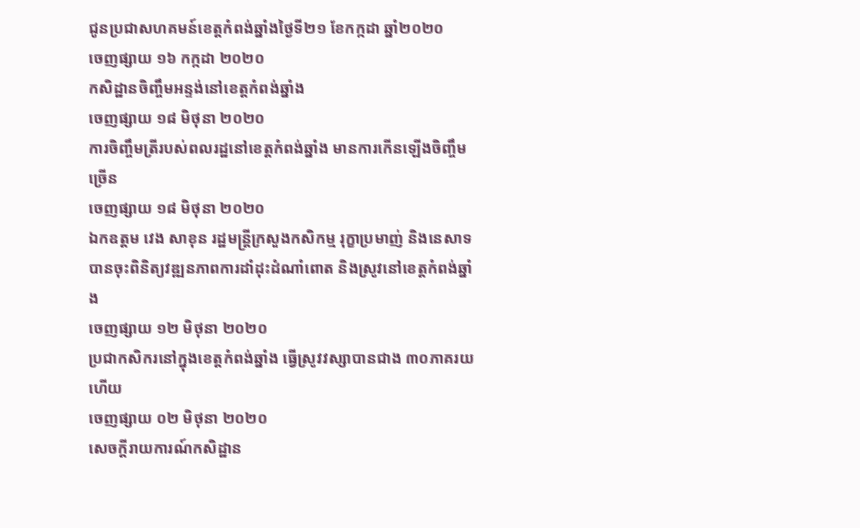ជូនប្រជាសហគមន៍ខេត្តកំពង់ឆ្នាំងថ្ងៃទី២១ ខែកក្កដា ឆ្នាំ២០២០
ចេញផ្សាយ ១៦ កក្កដា ២០២០
កសិដ្ឋានចិញ្ចឹមអន្ទង់នៅខេត្តកំពង់ឆ្នាំង
ចេញផ្សាយ ១៨ មិថុនា ២០២០
ការចិញ្ចឹមត្រីរបស់ពលរដ្ឋនៅខេត្តកំពង់ឆ្នាំង មានការកើនឡើងចិញ្ចឹមច្រើន
ចេញផ្សាយ ១៨ មិថុនា ២០២០
ឯកឧត្តម វេង សាខុន រដ្ឋមន្ត្រីក្រសួងកសិកម្ម រុក្ខាប្រមាញ់ និងនេសាទ បានចុះពិនិត្យវឌ្ឍនភាពការដាំដុះដំណាំពោត និងស្រូវនៅខេត្តកំពង់ឆ្នាំង
ចេញផ្សាយ ១២ មិថុនា ២០២០
ប្រជាកសិករនៅក្នុងខេត្តកំពង់ឆ្នាំង ធ្វើស្រូវវស្សាបានជាង ៣០ភាគរយហើយ
ចេញផ្សាយ ០២ មិថុនា ២០២០
សេចក្តីរាយការណ៍កសិដ្ឋាន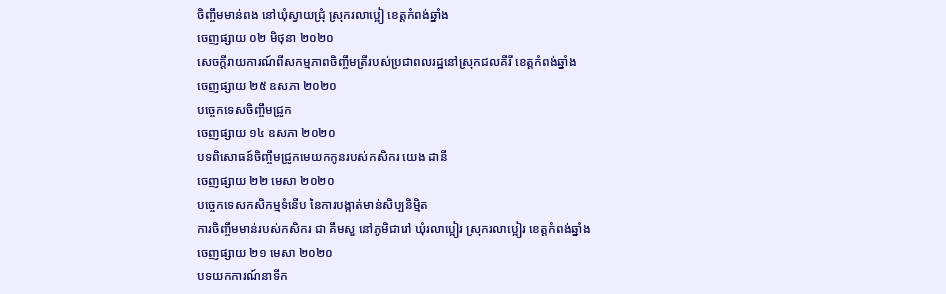ចិញ្ចឹមមាន់ពង នៅឃុំស្វាយជ្រុំ ស្រុករលាប្អៀ ខេត្តកំពង់ឆ្នាំង
ចេញផ្សាយ ០២ មិថុនា ២០២០
សេចក្តីរាយការណ៍ពីសកម្មភាពចិញ្ចឹមត្រីរបស់ប្រជាពលរដ្ឋនៅស្រុកជលគីរី ខេត្តកំពង់ឆ្នាំង
ចេញផ្សាយ ២៥ ឧសភា ២០២០
បច្ចេកទេសចិញ្ចឹមជ្រូក
ចេញផ្សាយ ១៤ ឧសភា ២០២០
បទពិសោធន៍ចិញ្ចឹមជ្រូកមេយកកូនរបស់កសិករ យេង ដានី
ចេញផ្សាយ ២២ មេសា ២០២០
បច្ចេកទេសកសិកម្មទំនើប នៃការបង្កាត់មាន់សិប្បនិមិ្មត
ការចិញ្ចឹមមាន់របស់កសិករ ជា គឹមសួ នៅភូមិជារៅ ឃុំរលាប្អៀរ ស្រុករលាប្អៀរ ខេត្តកំពង់ឆ្នាំង
ចេញផ្សាយ ២១ មេសា ២០២០
បទយកការណ៍នាទីក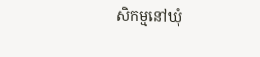សិកម្មនៅឃុំ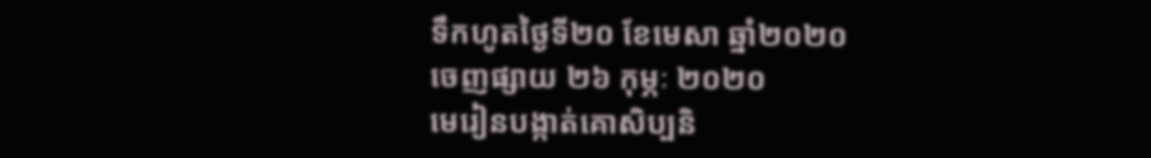ទឹកហូតថ្ងៃទី២០ ខែមេសា ឆ្នាំ២០២០
ចេញផ្សាយ ២៦ កុម្ភៈ ២០២០
មេរៀនបង្កាត់គោសិប្បនិ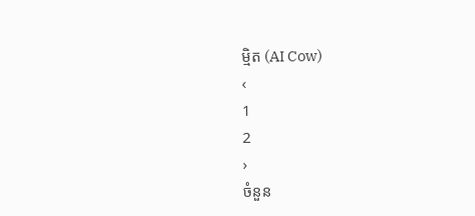ម្មិត (AI Cow)
‹
1
2
›
ចំនួន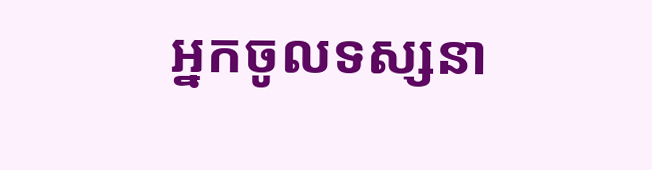អ្នកចូលទស្សនា